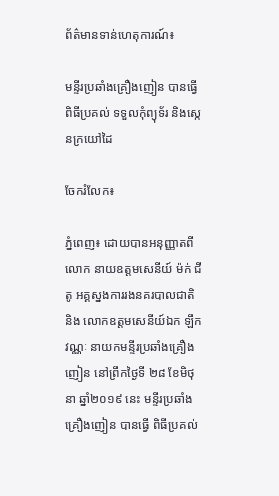ព័ត៌មានទាន់ហេតុការណ៍៖

មន្ទីរប្រឆាំងគ្រឿងញៀន បានធ្វើពិធីប្រគល់ ទទួលកុំព្យុទ័រ និងស្កេនក្រយៅដៃ

ចែករំលែក៖

ភ្នំពេញ៖ ដោយបានអនុញ្ញាតពី លោក នាយឧត្តមសេនីយ៍ ម៉ក់ ជីតូ អគ្គស្នងការរងនគរបាលជាតិ និង លោកឧត្តមសេនីយ៍ឯក ឡឹក វណ្ណៈ នាយកមន្ទីរប្រឆាំងគ្រឿងញៀន នៅព្រឹកថ្ងៃទី ២៨ ខែមិថុនា ឆ្នាំ២០១៩ នេះ មន្ទីរប្រឆាំងគ្រឿងញៀន បានធ្វើ ពិធីប្រគល់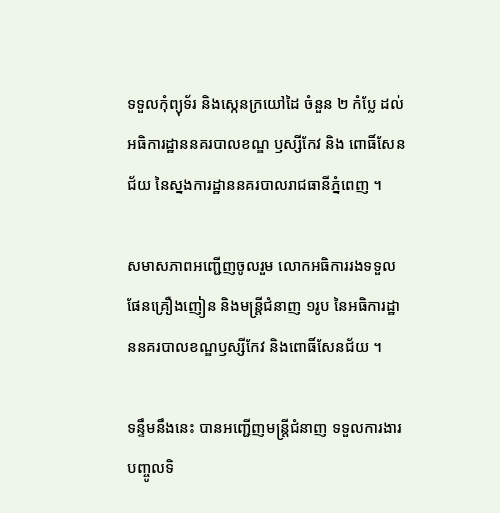ទទួលកុំព្យុទ័រ និងស្កេនក្រយៅដៃ ចំនួន ២ កំប្លែ ដល់អធិការដ្ឋាននគរបាលខណ្ឌ ឫស្សីកែវ និង ពោធិ៍សែនជ័យ នៃស្នងការដ្ឋាននគរបាលរាជធានីភ្នំពេញ ។

សមាសភាពអញ្ជើញចូលរួម លោកអធិការរងទទួលផែនគ្រឿងញៀន និងមន្ត្រីជំនាញ ១រូប នៃអធិការដ្ឋាននគរបាលខណ្ឌឫស្សីកែវ និងពោធិ៍សែនជ័យ ។

ទន្ទឹមនឹងនេះ បានអញ្ជើញមន្ត្រីជំនាញ ទទួលការងារបញ្ចូលទិ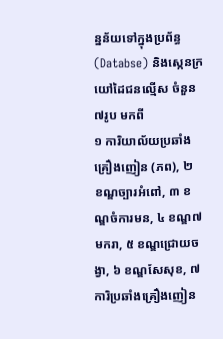ន្នន័យទៅក្នុងប្រព័ន្ធ (Databse) និងស្កេនក្រយៅដៃជនល្មើស ចំនួន ៧រូប មកពី
១ ការិយាល័យប្រឆាំងគ្រឿងញៀន (ភព), ២ ខណ្ឌច្បារអំពៅ, ៣ ខណ្ឌចំការមន, ៤ ខណ្ឌ៧មករា, ៥ ខណ្ឌជ្រោយចង្វា, ៦ ខណ្ឌសែសុខ, ៧ ការិប្រឆាំងគ្រឿងញៀន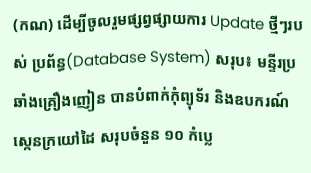(កណ) ដើម្បីចូលរួមផ្សព្វផ្សាយការ Update ថ្មីៗរបស់ ប្រព័ន្ធ(Database System) សរុប៖ មន្ទីរប្រឆាំងគ្រឿងញៀន បានបំពាក់កុំព្យុទ័រ និងឧបករណ៍ស្កេនក្រយៅដៃ សរុបចំនួន ១០ កំប្លេ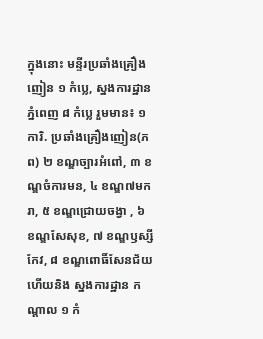ក្នុងនោះ មន្ទីរប្រឆាំងគ្រឿងញៀន ១ កំប្លេ, ស្នងការដ្ឋាន ភ្នំពេញ ៨ កំប្លេ រួមមាន៖ ១ ការិ. ប្រឆាំងគ្រឿងញៀន(ភព) ២ ខណ្ឌច្បារអំពៅ, ៣ ខណ្ឌចំការមន, ៤ ខណ្ឌ៧មករា, ៥ ខណ្ឌជ្រោយចង្វា , ៦ ខណ្ឌសែសុខ, ៧ ខណ្ឌឫស្សីកែវ, ៨ ខណ្ឌពោធិ៍សែនជ័យ ហើយនិង ស្នងការដ្ឋាន កណ្តាល ១ កំ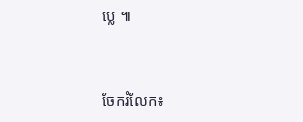ប្លេ ៕


ចែករំលែក៖